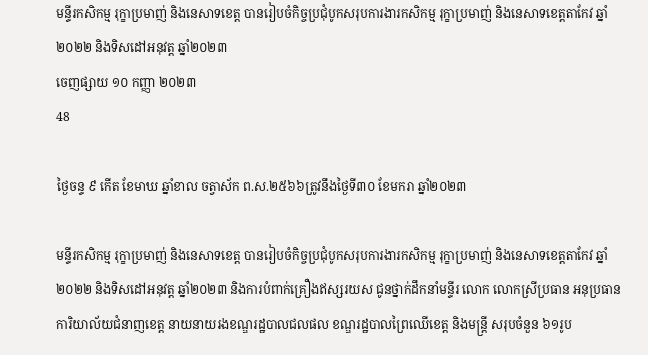មន្ទីរកសិកម្ម រុក្ខាប្រមាញ់ និងនេសាទខេត្ត បានរៀបចំកិច្ចប្រជុំបូកសរុបការងារកសិកម្ម រុក្ខាប្រមាញ់ និងនេសាទខេត្តតាកែវ ឆ្នាំ២០២២ និងទិសដៅអនុវត្ត ឆ្នាំ២០២៣
ចេញផ្សាយ ១០ កញ្ញា ២០២៣
48

ថ្ងៃចន្ទ ៩ កើត ខែមាឃ ឆ្នាំខាល ចត្វាស័ក ព.ស.២៥៦៦ត្រូវនឹងថ្ងៃទី៣០ ខែមករា ឆ្នាំ២០២៣

មន្ទីរកសិកម្ម រុក្ខាប្រមាញ់ និងនេសាទខេត្ត បានរៀបចំកិច្ចប្រជុំបូកសរុបការងារកសិកម្ម រុក្ខាប្រមាញ់ និងនេសាទខេត្តតាកែវ ឆ្នាំ២០២២ និងទិសដៅអនុវត្ត ឆ្នាំ២០២៣ និងការបំពាក់គ្រឿងឥស្សរយស ជូនថ្នាក់ដឹកនាំមន្ទីរ លោក លោកស្រីប្រធាន អនុប្រធានការិយាល័យជំនាញខេត្ត នាយនាយរងខណ្ឌរដ្ឋបាលជលផល ខណ្ឌរដ្ឋបាលព្រៃឈើខេត្ត និងមន្រ្តី សរុបចំនួន ៦១រូប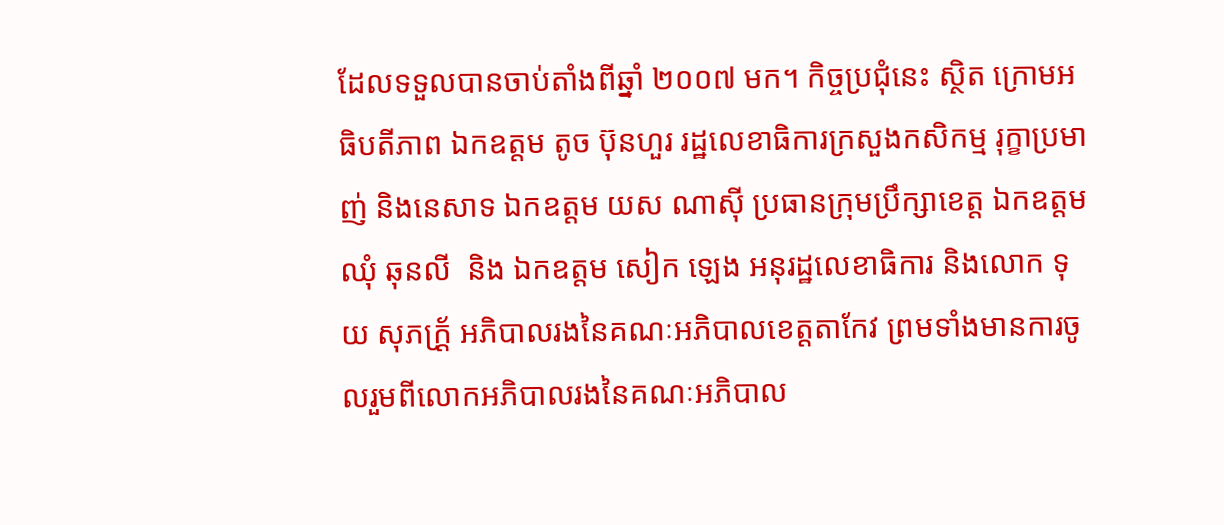ដែលទទួលបានចាប់តាំងពីឆ្នាំ ២០០៧ មក។ កិច្ចប្រជុំនេះ ស្ថិត ក្រោមអធិបតីភាព ឯកឧត្តម តូច ប៊ុនហួរ រដ្ឋលេខាធិការក្រសួងកសិកម្ម រុក្ខាប្រមាញ់ និងនេសាទ ឯកឧត្តម យស ណាសុី ប្រធានក្រុមប្រឹក្សាខេត្ត ឯកឧត្តម ឈុំ ឆុនលី  និង ឯកឧត្តម សៀក ឡេង អនុរដ្ឋលេខាធិការ និងលោក ទុយ សុភក្រ័្ត អភិបាលរងនៃគណៈអភិបាលខេត្តតាកែវ ព្រមទាំងមានការចូលរួមពីលោកអភិបាលរងនៃគណៈអភិបាល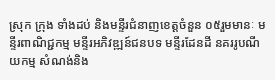ស្រុក ក្រុង ទាំងដប់ និងមន្ទីរជំនាញខេត្តចំនួន ០៥រួមមានៈ មន្ទីរពាណិជ្ជកម្ម មន្ទីរអភិវឌ្ឍន៍ជនបទ មន្ទីរដែនដី នគររូបណីយកម្ម សំណង់និង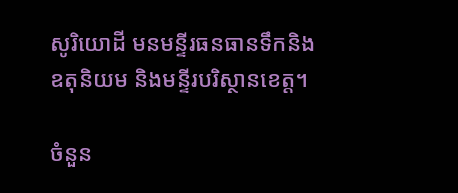សូរិយោដី មនមន្ទីរធនធានទឹកនិងឧតុនិយម និងមន្ទីរបរិស្ថានខេត្ត។

ចំនួន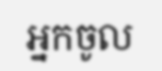អ្នកចូល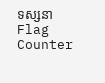ទស្សនា
Flag Counter